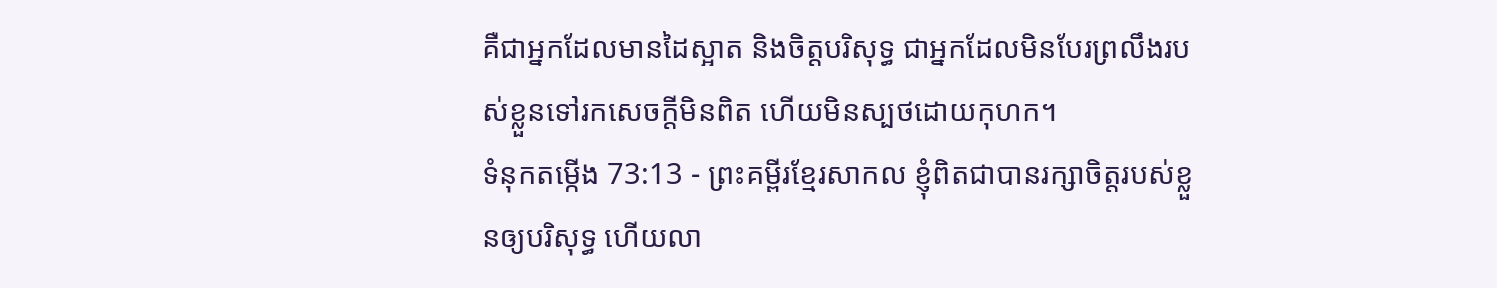គឺជាអ្នកដែលមានដៃស្អាត និងចិត្តបរិសុទ្ធ ជាអ្នកដែលមិនបែរព្រលឹងរបស់ខ្លួនទៅរកសេចក្ដីមិនពិត ហើយមិនស្បថដោយកុហក។
ទំនុកតម្កើង 73:13 - ព្រះគម្ពីរខ្មែរសាកល ខ្ញុំពិតជាបានរក្សាចិត្តរបស់ខ្លួនឲ្យបរិសុទ្ធ ហើយលា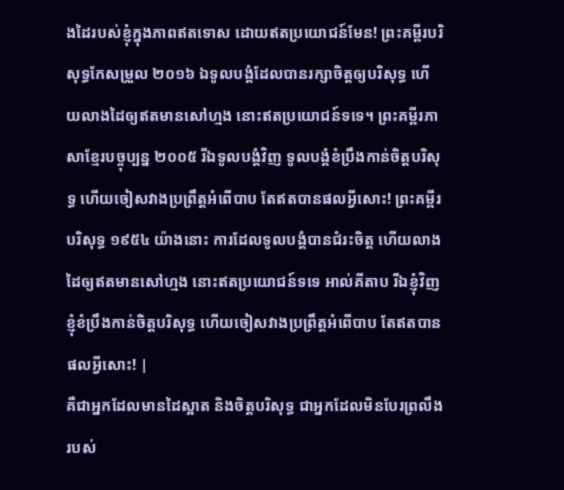ងដៃរបស់ខ្ញុំក្នុងភាពឥតទោស ដោយឥតប្រយោជន៍មែន! ព្រះគម្ពីរបរិសុទ្ធកែសម្រួល ២០១៦ ឯទូលបង្គំដែលបានរក្សាចិត្តឲ្យបរិសុទ្ធ ហើយលាងដៃឲ្យឥតមានសៅហ្មង នោះឥតប្រយោជន៍ទទេ។ ព្រះគម្ពីរភាសាខ្មែរបច្ចុប្បន្ន ២០០៥ រីឯទូលបង្គំវិញ ទូលបង្គំខំប្រឹងកាន់ចិត្តបរិសុទ្ធ ហើយចៀសវាងប្រព្រឹត្តអំពើបាប តែឥតបានផលអ្វីសោះ! ព្រះគម្ពីរបរិសុទ្ធ ១៩៥៤ យ៉ាងនោះ ការដែលទូលបង្គំបានជំរះចិត្ត ហើយលាងដៃឲ្យឥតមានសៅហ្មង នោះឥតប្រយោជន៍ទទេ អាល់គីតាប រីឯខ្ញុំវិញ ខ្ញុំខំប្រឹងកាន់ចិត្តបរិសុទ្ធ ហើយចៀសវាងប្រព្រឹត្តអំពើបាប តែឥតបានផលអ្វីសោះ! |
គឺជាអ្នកដែលមានដៃស្អាត និងចិត្តបរិសុទ្ធ ជាអ្នកដែលមិនបែរព្រលឹងរបស់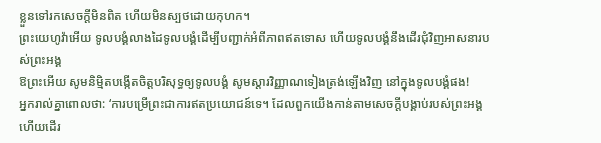ខ្លួនទៅរកសេចក្ដីមិនពិត ហើយមិនស្បថដោយកុហក។
ព្រះយេហូវ៉ាអើយ ទូលបង្គំលាងដៃទូលបង្គំដើម្បីបញ្ជាក់អំពីភាពឥតទោស ហើយទូលបង្គំនឹងដើរជុំវិញអាសនារបស់ព្រះអង្គ
ឱព្រះអើយ សូមនិម្មិតបង្កើតចិត្តបរិសុទ្ធឲ្យទូលបង្គំ សូមស្ដារវិញ្ញាណទៀងត្រង់ឡើងវិញ នៅក្នុងទូលបង្គំផង!
អ្នករាល់គ្នាពោលថា: ‘ការបម្រើព្រះជាការឥតប្រយោជន៍ទេ។ ដែលពួកយើងកាន់តាមសេចក្ដីបង្គាប់របស់ព្រះអង្គ ហើយដើរ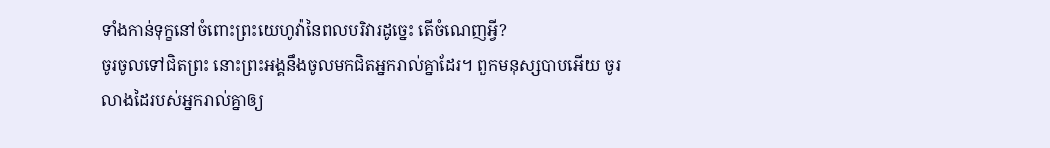ទាំងកាន់ទុក្ខនៅចំពោះព្រះយេហូវ៉ានៃពលបរិវារដូច្នេះ តើចំណេញអ្វី?
ចូរចូលទៅជិតព្រះ នោះព្រះអង្គនឹងចូលមកជិតអ្នករាល់គ្នាដែរ។ ពួកមនុស្សបាបអើយ ចូរលាងដៃរបស់អ្នករាល់គ្នាឲ្យ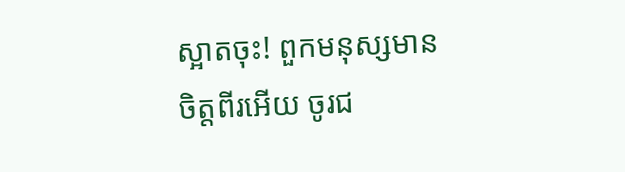ស្អាតចុះ! ពួកមនុស្សមានចិត្តពីរអើយ ចូរជ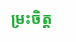ម្រះចិត្ត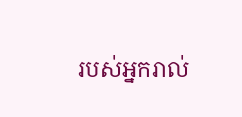របស់អ្នករាល់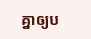គ្នាឲ្យប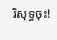រិសុទ្ធចុះ!